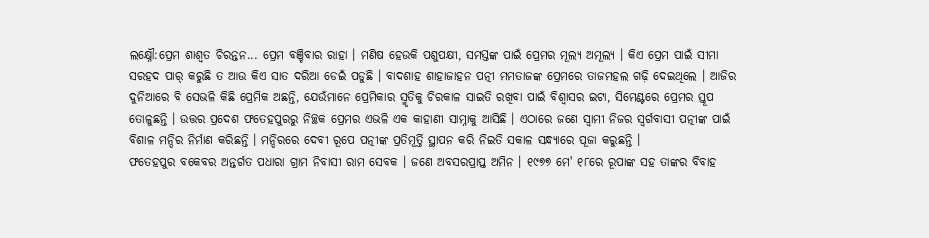ଲକ୍ଷ୍ନୌ:ପ୍ରେମ ଶାଶ୍ବତ ଚିରନ୍ତନ... ପ୍ରେମ ବଞ୍ଚିବାର ରାହା । ମଣିଷ ହେଉକି ପଶୁପକ୍ଷୀ, ସମସ୍ତଙ୍କ ପାଇଁ ପ୍ରେମର ମୂଲ୍ୟ ଅମୂଲ୍ୟ । କିଏ ପ୍ରେମ ପାଇଁ ସୀମା ସରହଦ ପାର୍ କରୁଛି ତ ଆଉ କିଏ ସାତ ଦରିଆ ଡେଇଁ ପଡୁଛି । ବାଦଶାହ ଶାହାଜାହନ ପତ୍ନୀ ମମତାଜଙ୍କ ପ୍ରେମରେ ତାଜମହଲ ଗଢ଼ି ଦେଇଥିଲେ । ଆଜିର ଦୁନିଆରେ ବି ସେଭଳି କିଛି ପ୍ରେମିକ ଅଛନ୍ତି, ଯେଉଁମାନେ ପ୍ରେମିକାର ସ୍ମୃତିକୁ ଚିରକାଳ ସାଇତି ରଖିବା ପାଇଁ ବିଶ୍ବାସର ଇଟା, ସିମେଣ୍ଟରେ ପ୍ରେମର ସ୍ତୂପ ତୋଳୁଛନ୍ତି । ଉତ୍ତର ପ୍ରଦେଶ ଫତେହପୁରରୁ ନିଚ୍ଛକ ପ୍ରେମର ଏଭଳି ଏକ କାହାଣୀ ସାମ୍ନାକୁ ଆସିଛି । ଏଠାରେ ଜଣେ ସ୍ବାମୀ ନିଜର ସ୍ବର୍ଗବାସୀ ପତ୍ନୀଙ୍କ ପାଇଁ ବିଶାଳ ମନ୍ଦିର ନିର୍ମାଣ କରିଛନ୍ତି । ମନ୍ଦିରରେ ଦେବୀ ରୂପେ ପତ୍ନୀଙ୍କ ପ୍ରତିମୂର୍ତ୍ତି ସ୍ଥାପନ କରି ନିଇତି ସକାଳ ସନ୍ଧ୍ୟାରେ ପୂଜା କରୁଛନ୍ତି ।
ଫତେହପୁର ବକେବର ଅନ୍ତର୍ଗତ ପଧାରା ଗ୍ରାମ ନିବାସୀ ରାମ ସେବକ । ଜଣେ ଅବସରପ୍ରାପ୍ତ ଅମିନ । ୧୯୭୭ ମେ' ୧୮ରେ ରୂପାଙ୍କ ସହ ତାଙ୍କର ବିବାହ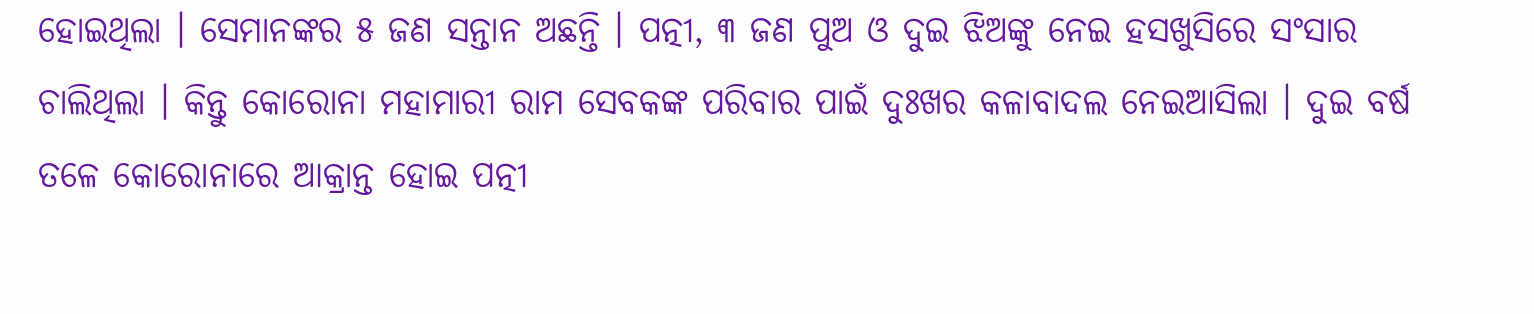ହୋଇଥିଲା । ସେମାନଙ୍କର ୫ ଜଣ ସନ୍ତାନ ଅଛନ୍ତି । ପତ୍ନୀ, ୩ ଜଣ ପୁଅ ଓ ଦୁଇ ଝିଅଙ୍କୁ ନେଇ ହସଖୁସିରେ ସଂସାର ଚାଲିଥିଲା । କିନ୍ତୁ କୋରୋନା ମହାମାରୀ ରାମ ସେବକଙ୍କ ପରିବାର ପାଇଁ ଦୁଃଖର କଳାବାଦଲ ନେଇଆସିଲା । ଦୁଇ ବର୍ଷ ତଳେ କୋରୋନାରେ ଆକ୍ରାନ୍ତ ହୋଇ ପତ୍ନୀ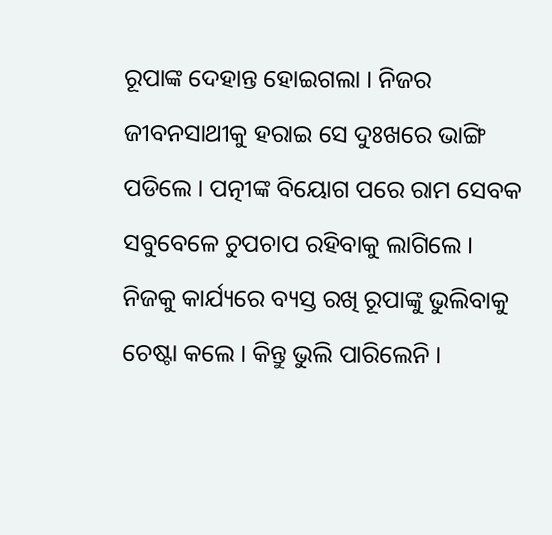ରୂପାଙ୍କ ଦେହାନ୍ତ ହୋଇଗଲା । ନିଜର ଜୀବନସାଥୀକୁ ହରାଇ ସେ ଦୁଃଖରେ ଭାଙ୍ଗି ପଡିଲେ । ପତ୍ନୀଙ୍କ ବିୟୋଗ ପରେ ରାମ ସେବକ ସବୁବେଳେ ଚୁପଚାପ ରହିବାକୁ ଲାଗିଲେ । ନିଜକୁ କାର୍ଯ୍ୟରେ ବ୍ୟସ୍ତ ରଖି ରୂପାଙ୍କୁ ଭୁଲିବାକୁ ଚେଷ୍ଟା କଲେ । କିନ୍ତୁ ଭୁଲି ପାରିଲେନି ।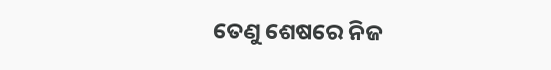ତେଣୁ ଶେଷରେ ନିଜ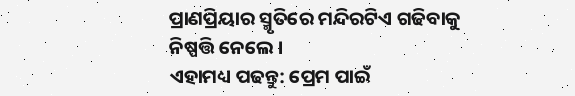ପ୍ରାଣପ୍ରିୟାର ସ୍ମୃତିରେ ମନ୍ଦିରଟିଏ ଗଢିବାକୁ ନିଷ୍ପତ୍ତି ନେଲେ ।
ଏହାମଧ୍ୟ ପଢନ୍ତୁ: ପ୍ରେମ ପାଇଁ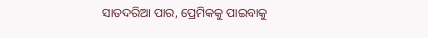ସାତଦରିଆ ପାର, ପ୍ରେମିକକୁ ପାଇବାକୁ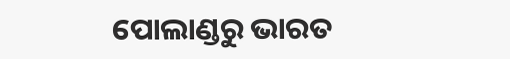ପୋଲାଣ୍ଡରୁ ଭାରତ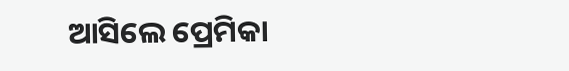ଆସିଲେ ପ୍ରେମିକା